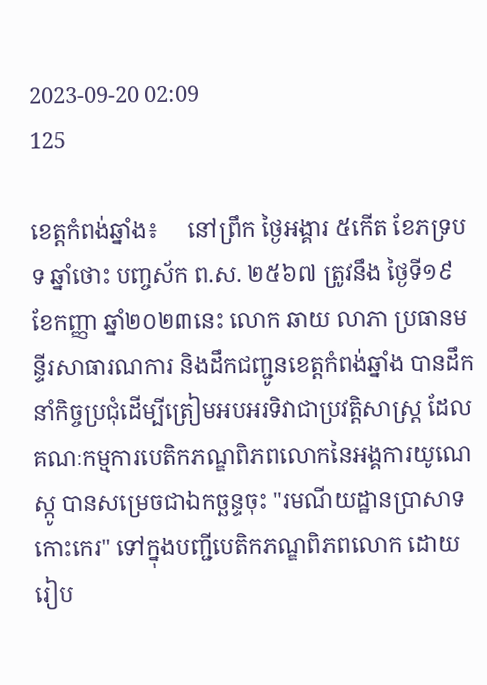2023-09-20 02:09
125

ខេត្តកំពង់ឆ្នាំង៖     នៅព្រឹក ថ្ងៃអង្គារ ៥កើត ខែភទ្របទ ឆ្នាំថោះ បញ្ចស័ក ព.ស. ២៥៦៧ ត្រូវនឹង ថ្ងៃទី១៩ ខែកញ្ញា ឆ្នាំ២០២៣នេះ លោក ឆាយ លាភា ប្រធានមន្ទីរសាធារណការ និងដឹកជញ្ជូនខេត្តកំពង់ឆ្នាំង បានដឹកនាំកិច្ចប្រជុំដើម្បីត្រៀមអបអរទិវាជាប្រវត្តិសាស្រ្ត ដែលគណៈកម្មការបេតិកភណ្ឌពិភពលោកនៃអង្គការយូណេស្កូ បានសម្រេចជាឯកច្ឆន្ទចុះ "រមណីយដ្ឋានប្រាសាទកោះកេរ" ទៅក្នុងបញ្ជីបេតិកភណ្ឌពិភពលោក ដោយរៀប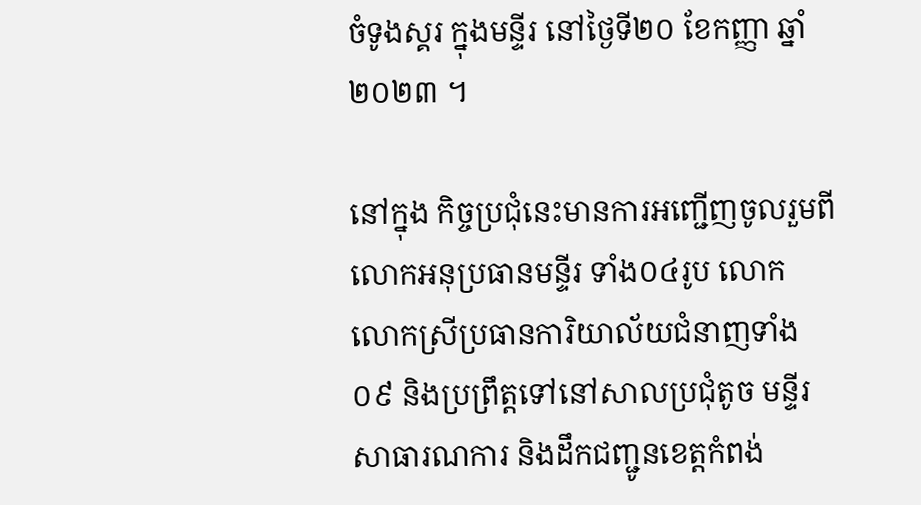ចំទូងស្គរ ក្នុងមន្ទីរ នៅថ្ងៃទី២០ ខែកញ្ញា ឆ្នាំ២០២៣ ។

នៅក្នុង កិច្ចប្រជុំនេះមានការអញ្ជើញចូលរួមពី លោកអនុប្រធានមន្ទីរ ទាំង០៤រូប លោក លោកស្រីប្រធានការិយាល័យជំនាញទាំង០៩ និងប្រព្រឹត្តទៅនៅសាលប្រជុំតូច មន្ទីរសាធារណការ និងដឹកជញ្ជូនខេត្តកំពង់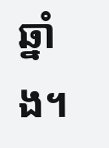ឆ្នាំង។